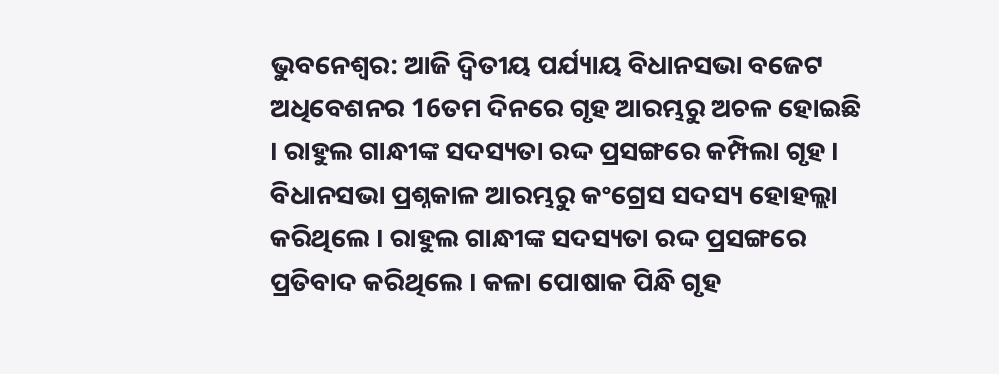ଭୁବନେଶ୍ବର: ଆଜି ଦ୍ବିତୀୟ ପର୍ଯ୍ୟାୟ ବିଧାନସଭା ବଜେଟ ଅଧିବେଶନର 16ତମ ଦିନରେ ଗୃହ ଆରମ୍ଭରୁ ଅଚଳ ହୋଇଛି । ରାହୁଲ ଗାନ୍ଧୀଙ୍କ ସଦସ୍ୟତା ରଦ୍ଦ ପ୍ରସଙ୍ଗରେ କମ୍ପିଲା ଗୃହ । ବିଧାନସଭା ପ୍ରଶ୍ନକାଳ ଆରମ୍ଭରୁ କଂଗ୍ରେସ ସଦସ୍ୟ ହୋହଲ୍ଲା କରିଥିଲେ । ରାହୁଲ ଗାନ୍ଧୀଙ୍କ ସଦସ୍ୟତା ରଦ୍ଦ ପ୍ରସଙ୍ଗରେ ପ୍ରତିବାଦ କରିଥିଲେ । କଳା ପୋଷାକ ପିନ୍ଧି ଗୃହ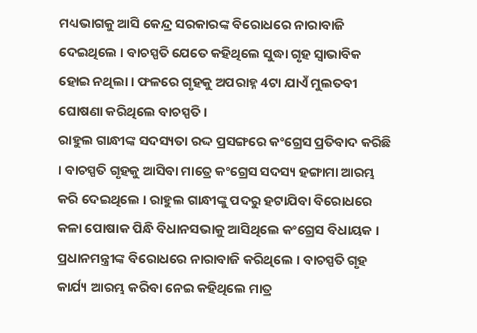ମଧ୍ୟଭାଗକୁ ଆସି କେନ୍ଦ୍ର ସରକାରଙ୍କ ବିରୋଧରେ ନାରାବାଜି ଦେଇଥିଲେ । ବାଚସ୍ପତି ଯେତେ କହିଥିଲେ ସୁଦ୍ଧା ଗୃହ ସ୍ବାଭାବିକ ହୋଇ ନଥିଲା । ଫଳରେ ଗୃହକୁ ଅପରାହ୍ନ 4ଟା ଯାଏଁ ମୁଲତବୀ ଘୋଷଣା କରିଥିଲେ ବାଚସ୍ପତି ।
ରାହୁଲ ଗାନ୍ଧୀଙ୍କ ସଦସ୍ୟତା ରଦ୍ଦ ପ୍ରସଙ୍ଗରେ କଂଗ୍ରେସ ପ୍ରତିବାଦ କରିଛି । ବାଚସ୍ପତି ଗୃହକୁ ଆସିବା ମାତ୍ରେ କଂଗ୍ରେସ ସଦସ୍ୟ ହଙ୍ଗାମା ଆରମ୍ଭ କରି ଦେଇଥିଲେ । ରାହୁଲ ଗାନ୍ଧୀଙ୍କୁ ପଦରୁ ହଟାଯିବା ବିରୋଧରେ କଳା ପୋଷାକ ପିନ୍ଧି ବିଧାନସଭାକୁ ଆସିଥିଲେ କଂଗ୍ରେସ ବିଧାୟକ । ପ୍ରଧାନମନ୍ତ୍ରୀଙ୍କ ବିରୋଧରେ ନାରାବାଜି କରିଥିଲେ । ବାଚସ୍ପତି ଗୃହ କାର୍ଯ୍ୟ ଆରମ୍ଭ କରିବା ନେଇ କହିଥିଲେ ମାତ୍ର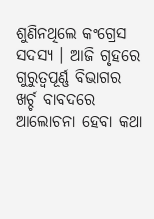ଶୁଣିନଥିଲେ କଂଗ୍ରେସ ସଦସ୍ୟ । ଆଜି ଗୃହରେ ଗୁରୁତ୍ବପୂର୍ଣ୍ଣ ବିଭାଗର ଖର୍ଚ୍ଚ ବାବଦରେ ଆଲୋଚନା ହେବା କଥା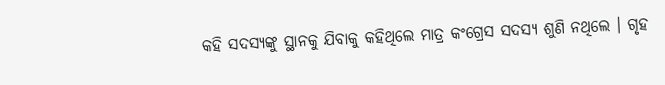କହି ସଦସ୍ୟଙ୍କୁ ସ୍ଥାନକୁ ଯିବାକୁ କହିଥିଲେ ମାତ୍ର କଂଗ୍ରେସ ସଦସ୍ୟ ଶୁଣି ନଥିଲେ । ଗୃହ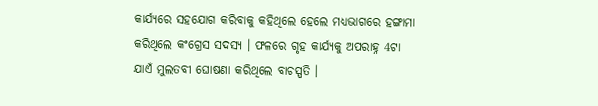କାର୍ଯ୍ୟରେ ସହଯୋଗ କରିବାକୁ କହିଥିଲେ ହେଲେ ମଧ୍ୟଭାଗରେ ହଙ୍ଗାମା କରିଥିଲେ କଂଗ୍ରେସ ସଦସ୍ୟ । ଫଳରେ ଗୃହ କାର୍ଯ୍ୟକୁ ଅପରାହ୍ନ 4ଟା ଯାଏଁ ମୁଲତବୀ ଘୋଷଣା କରିଥିଲେ ବାଚସ୍ପତି ।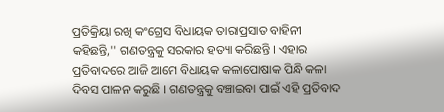ପ୍ରତିକ୍ରିୟା ରଖି କଂଗ୍ରେସ ବିଧାୟକ ତାରାପ୍ରସାତ ବାହିନୀ କହିଛନ୍ତି,'' ଗଣତନ୍ତ୍ରକୁ ସରକାର ହତ୍ୟା କରିଛନ୍ତି । ଏହାର ପ୍ରତିବାଦରେ ଆଜି ଆମେ ବିଧାୟକ କଳାପୋଷାକ ପିନ୍ଧି କଳା ଦିବସ ପାଳନ କରୁଛି । ଗଣତନ୍ତ୍ରକୁ ବଞ୍ଚାଇବା ପାଇଁ ଏହି ପ୍ରତିବାଦ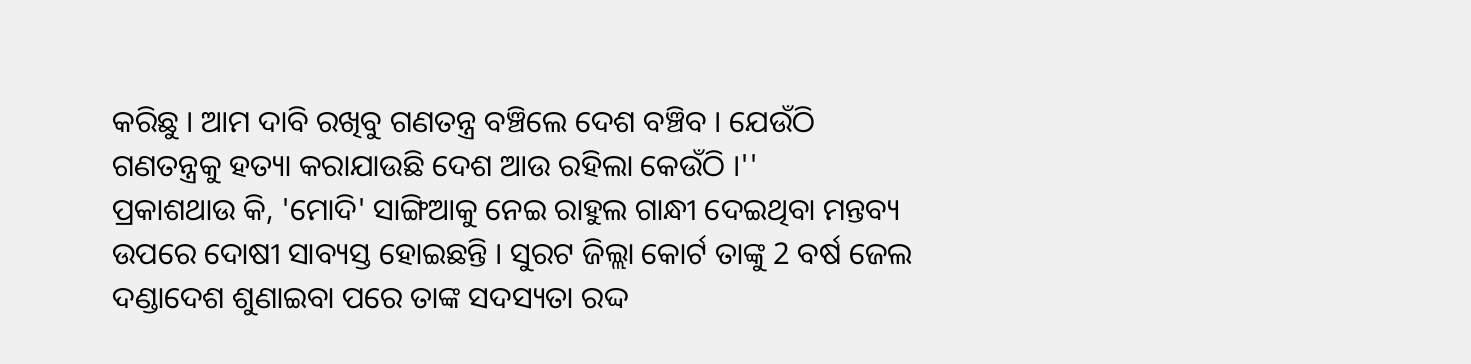କରିଛୁ । ଆମ ଦାବି ରଖିବୁ ଗଣତନ୍ତ୍ର ବଞ୍ଚିଲେ ଦେଶ ବଞ୍ଚିବ । ଯେଉଁଠି ଗଣତନ୍ତ୍ରକୁ ହତ୍ୟା କରାଯାଉଛି ଦେଶ ଆଉ ରହିଲା କେଉଁଠି ।''
ପ୍ରକାଶଥାଉ କି, 'ମୋଦି' ସାଙ୍ଗିଆକୁ ନେଇ ରାହୁଲ ଗାନ୍ଧୀ ଦେଇଥିବା ମନ୍ତବ୍ୟ ଉପରେ ଦୋଷୀ ସାବ୍ୟସ୍ତ ହୋଇଛନ୍ତି । ସୁରଟ ଜିଲ୍ଲା କୋର୍ଟ ତାଙ୍କୁ 2 ବର୍ଷ ଜେଲ ଦଣ୍ଡାଦେଶ ଶୁଣାଇବା ପରେ ତାଙ୍କ ସଦସ୍ୟତା ରଦ୍ଦ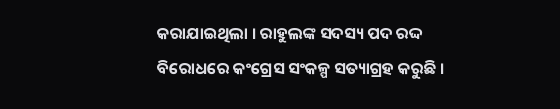କରାଯାଇଥିଲା । ରାହୁଲଙ୍କ ସଦସ୍ୟ ପଦ ରଦ୍ଦ ବିରୋଧରେ କଂଗ୍ରେସ ସଂକଳ୍ପ ସତ୍ୟାଗ୍ରହ କରୁଛି ।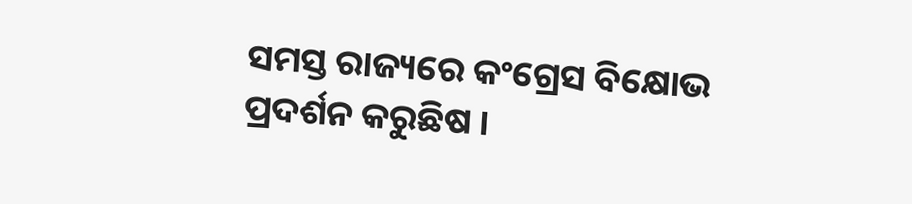ସମସ୍ତ ରାଜ୍ୟରେ କଂଗ୍ରେସ ବିକ୍ଷୋଭ ପ୍ରଦର୍ଶନ କରୁଛିଷ ।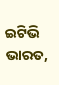ଇଟିଭି ଭାରତ,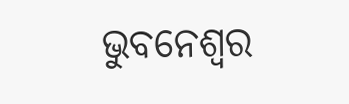ଭୁବନେଶ୍ବର